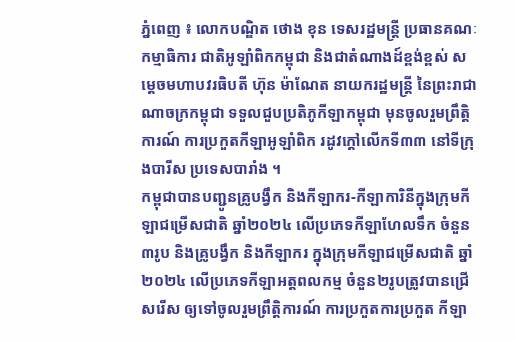ភ្នំពេញ ៖ លោកបណ្ឌិត ថោង ខុន ទេសរដ្ឋមន្ត្រី ប្រធានគណៈកម្មាធិការ ជាតិអូឡាំពិកកម្ពុជា និងជាតំណាងដ៍ខ្ពង់ខ្ពស់ សម្ដេចមហាបវរធិបតី ហ៊ុន ម៉ាណែត នាយករដ្ឋមន្ដ្រី នៃព្រះរាជាណាចក្រកម្ពុជា ទទួលជួបប្រតិភូកីឡាកម្ពុជា មុនចូលរួមព្រឹត្តិការណ៍ ការប្រកួតកីឡាឣូឡាំពិក រដូវក្ដៅលើកទី៣៣ នៅទីក្រុងបារីស ប្រទេសបារាំង ។
កម្ពុជាបានបញ្ជូនគ្រូបង្វឹក និងកីឡាករ-កីឡាការិនីក្នុងក្រុមកីឡាជម្រើសជាតិ ឆ្នាំ២០២៤ លើប្រភេទកីឡាហែលទឹក ចំនួន៣រូប និងគ្រូបង្វឹក និងកីឡាករ ក្នុងក្រុមកីឡាជម្រើសជាតិ ឆ្នាំ២០២៤ លើប្រភេទកីឡាអត្តពលកម្ម ចំនួន២រូបត្រូវបានជ្រើសរើស ឲ្យទៅចូលរួមព្រឹត្តិការណ៍ ការប្រកួតការប្រកួត កីឡា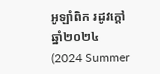អូឡាំពិក រដូវក្តៅ ឆ្នាំ២០២៤ (2024 Summer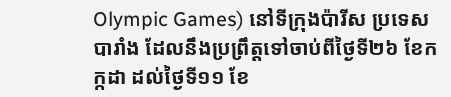Olympic Games) នៅទីក្រុងប៉ារីស ប្រទេសបារាំង ដែលនឹងប្រព្រឹត្តទៅចាប់ពីថ្ងៃទី២៦ ខែកក្កដា ដល់ថ្ងៃទី១១ ខែ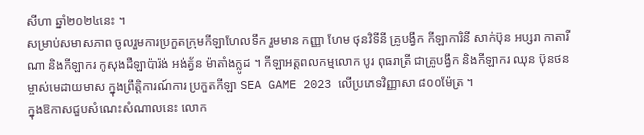សីហា ឆ្នាំ២០២៤នេះ ។
សម្រាប់សមាសភាព ចូលរួមការប្រកួតក្រុមកីឡាហែលទឹក រួមមាន កញ្ញា ហែម ថុនវិទីនី គ្រូបង្វឹក កីឡាការិនី សាក់ប៊ុន អប្សរា កាតារីណា និងកីឡាករ កូសុងដឺឡាប៉ារ៉ង់ អង់ត្វ័ន ម៉ាតាំងក្លូដ ។ កីឡាអត្តពលកម្មលោក បូរ ពុធរាត្រី ជាគ្រូបង្វឹក និងកីឡាករ ឈុន ប៊ុនថន ម្ចាស់មេដាយមាស ក្នុងព្រឹត្តិការណ៍ការ ប្រកួតកីឡា SEA GAME 2023 លើប្រភេទវិញ្ញាសា ៨០០ម៉ែត្រ ។
ក្នុងឱកាសជួបសំណេះសំណាលនេះ លោក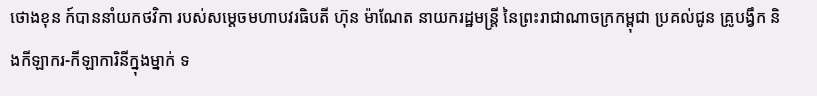ថោងខុន ក៍បាននាំយកថវិកា របស់សម្ដេចមហាបវរធិបតី ហ៊ុន ម៉ាណែត នាយករដ្ឋមន្ដ្រី នៃព្រះរាជាណាចក្រកម្ពុជា ប្រគល់ជូន គ្រូបង្វឹក និងកីឡាករ-កីឡាការិនីក្នុងម្នាក់ ទ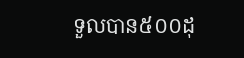ទួលបាន៥០០ដុ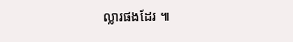ល្លារផងដែរ ៕